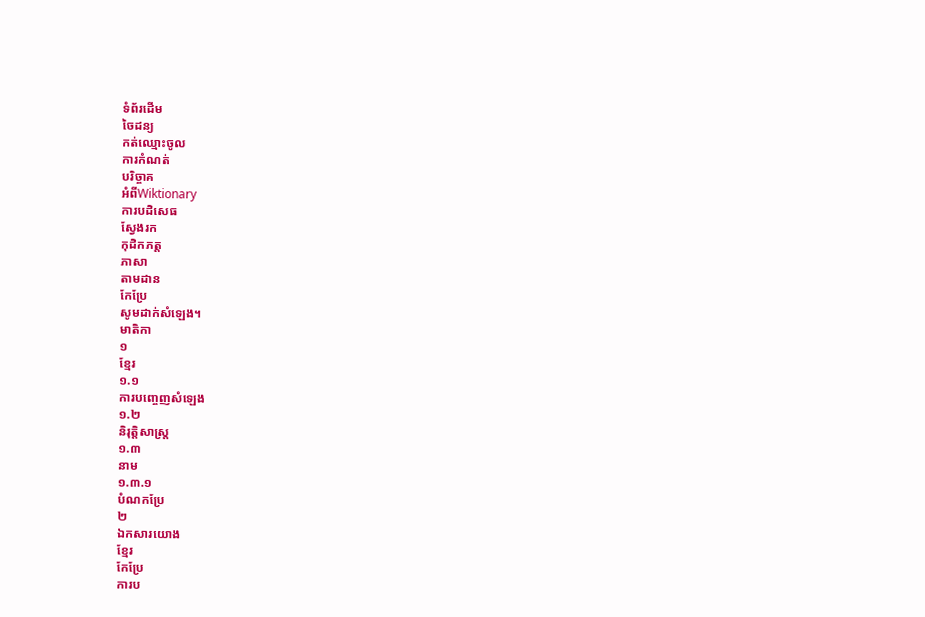ទំព័រដើម
ចៃដន្យ
កត់ឈ្មោះចូល
ការកំណត់
បរិច្ចាគ
អំពីWiktionary
ការបដិសេធ
ស្វែងរក
កុដិកភត្ត
ភាសា
តាមដាន
កែប្រែ
សូមដាក់សំឡេង។
មាតិកា
១
ខ្មែរ
១.១
ការបញ្ចេញសំឡេង
១.២
និរុត្តិសាស្ត្រ
១.៣
នាម
១.៣.១
បំណកប្រែ
២
ឯកសារយោង
ខ្មែរ
កែប្រែ
ការប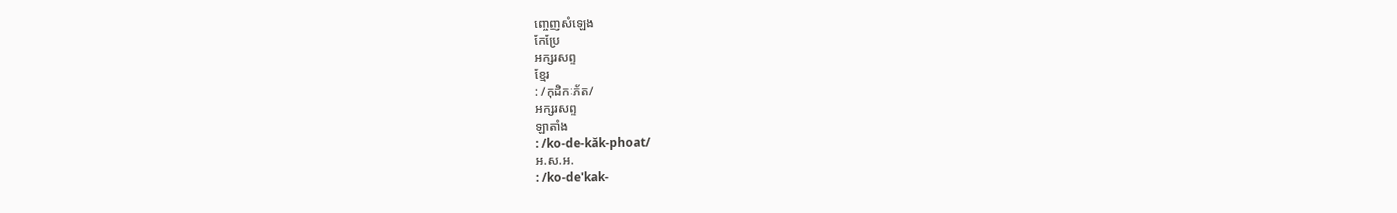ញ្ចេញសំឡេង
កែប្រែ
អក្សរសព្ទ
ខ្មែរ
: /កុដិកៈភ័ត/
អក្សរសព្ទ
ឡាតាំង
: /ko-de-kăk-phoat/
អ.ស.អ.
: /ko-de'kak-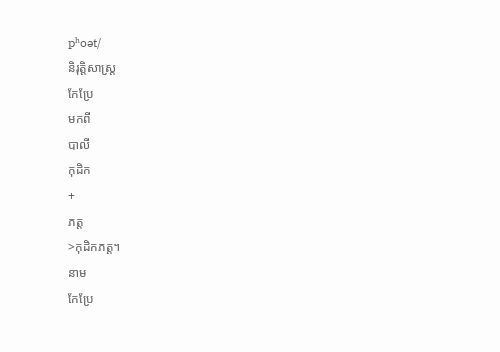pʰoət/
និរុត្តិសាស្ត្រ
កែប្រែ
មកពី
បាលី
កុដិក
+
ភត្ត
>កុដិកភត្ត។
នាម
កែប្រែ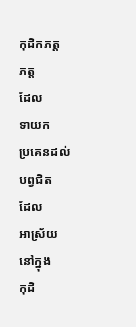កុដិកភត្ត
ភត្ត
ដែល
ទាយក
ប្រគេនដល់
បព្វជិត
ដែល
អាស្រ័យ
នៅក្នុង
កុដិ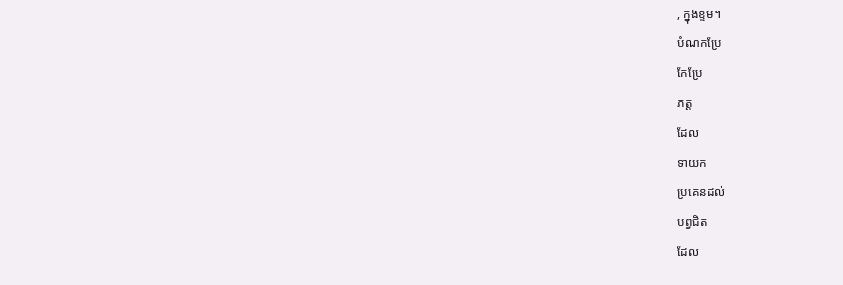, ក្នុងខ្ទម។
បំណកប្រែ
កែប្រែ
ភត្ត
ដែល
ទាយក
ប្រគេនដល់
បព្វជិត
ដែល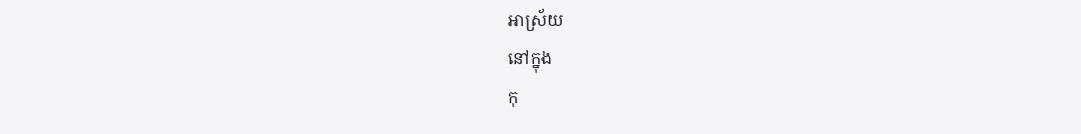អាស្រ័យ
នៅក្នុង
កុ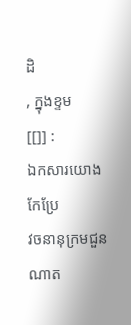ដិ
, ក្នុងខ្ទម
[[]] :
ឯកសារយោង
កែប្រែ
វចនានុក្រមជួនណាត